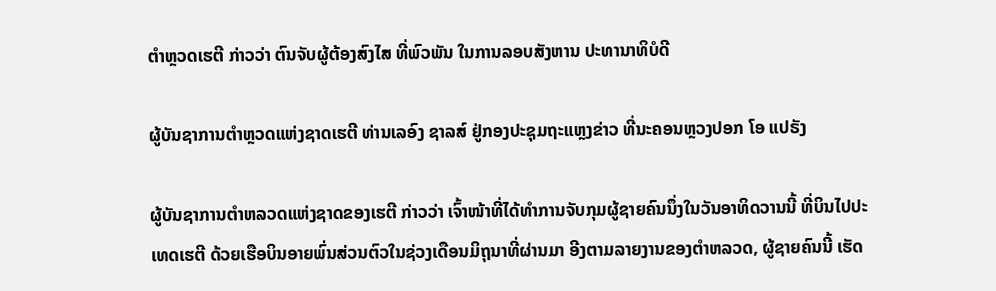ຕຳຫຼວດເຮຕີ ກ່າວວ່າ ຕົນຈັບຜູ້ຕ້ອງສົງໄສ ທີ່ພົວພັນ ໃນການລອບສັງຫານ ປະທານາທິບໍດີ

ຜູ້ບັນຊາການຕຳຫຼວດແຫ່ງຊາດເຮຕີ ທ່ານເລອົງ ຊາລສ໌ ຢູ່ກອງປະຊຸມຖະແຫຼງຂ່າວ ທີ່ນະຄອນຫຼວງປອກ ໂອ ແປຣັງ

ຜູ້ບັນຊາການຕໍາຫລວດແຫ່ງຊາດຂອງເຮຕີ ກ່າວວ່າ ເຈົ້າໜ້າທີ່ໄດ້ທໍາການຈັບກຸມຜູ້ຊາຍຄົນນຶ່ງໃນວັນອາທິດວານນີ້ ທີ່ບິນໄປປະເທດເຮຕີ ດ້ວຍເຮືອບິນອາຍພົ່ນສ່ວນຕົວໃນຊ່ວງເດືອນມິຖຸນາທີ່ຜ່ານມາ ອີງຕາມລາຍງານຂອງຕໍາຫລວດ, ຜູ້ຊາຍຄົນນີ້ ເຮັດ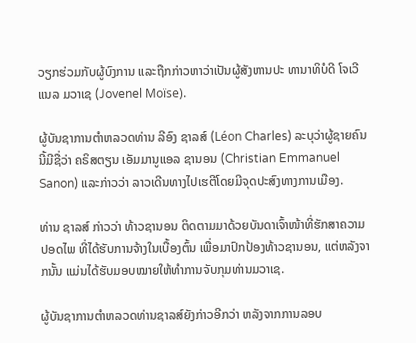ວຽກຮ່ວມກັບຜູ້ບົງການ ແລະຖືກກ່າວຫາວ່າເປັນຜູ້ສັງຫານປະ ທານາທິບໍດີ ໂຈເວີແນລ ມວາເຊ (Jovenel Moïse).

ຜູ້ບັນຊາການຕໍາຫລວດທ່ານ ລີອົງ ຊາລສ໌ (Léon Charles) ລະບຸວ່າຜູ້ຊາຍຄົນນີ້ມີຊື່ວ່າ ຄຣິສຕຽນ ເອັມມານູແອລ ຊານອນ (Christian Emmanuel Sanon) ແລະກ່າວວ່າ ລາວເດີນທາງໄປເຮຕີໂດຍມີຈຸດປະສົງທາງການເມືອງ.

ທ່ານ ຊາລສ໌ ກ່າວວ່າ ທ້າວຊານອນ ຕິດຕາມມາດ້ວຍບັນດາເຈົ້າໜ້າທີ່ຮັກສາຄວາມປອດໄພ ທີ່ໄດ້ຮັບການຈ້າງໃນເບື້ອງຕົ້ນ ເພື່ອມາປົກປ້ອງທ້າວຊານອນ, ແຕ່ຫລັງຈາກນັ້ນ ແມ່ນໄດ້ຮັບມອບໝາຍໃຫ້ທຳການຈັບກຸມທ່ານມວາເຊ.

ຜູ້ບັນຊາການຕໍາຫລວດທ່ານຊາລສ໌ຍັງກ່າວອີກວ່າ ຫລັງຈາກການລອບ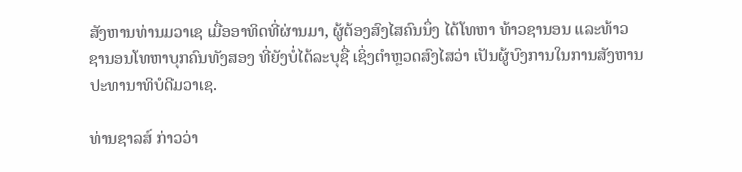ສັງຫານທ່ານມວາເຊ ເມື່ອອາທິດທີ່ຜ່ານມາ, ຜູ້ຕ້ອງສົງໄສຄົນນຶ່ງ ໄດ້ໂທຫາ ທ້າວຊານອນ ແລະທ້າວຊານອນໂທຫາບຸກຄົນທັງສອງ ທີ່ຍັງບໍ່ໄດ້ລະບຸຊື່ ເຊິ່ງຕໍາຫຼວດສົງໄສວ່າ ເປັນຜູ້ບົງການໃນການສັງຫານປະທານາທິບໍດີມວາເຊ.

ທ່ານຊາລສ໌ ກ່າວວ່າ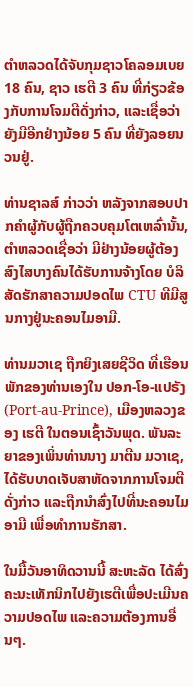ຕໍາຫລວດໄດ້ຈັບກຸມຊາວໂຄລອມເບຍ 18 ຄົນ, ຊາວ ເຮຕີ 3 ຄົນ ທີ່ກ່ຽວຂ້ອງກັບການໂຈມຕີດັ່ງກ່າວ, ແລະເຊື່ອວ່າ ຍັງມີອີກຢ່າງນ້ອຍ 5 ຄົນ ທີ່ຍັງລອຍນວນຢູ່.

ທ່ານຊາລສ໌ ກ່າວວ່າ ຫລັງຈາກສອບປາກຄໍາຜູ້ກັບຜູ້ຖືກຄວບຄຸມໂຕເຫລົ່ານັ້ນ, ຕໍາຫລວດເຊື່ອວ່າ ມີຢ່າງນ້ອຍຜູ້ຕ້ອງສົງໄສບາງຄົນໄດ້ຮັບການຈ້າງໂດຍ ບໍລິ ສັດຮັກສາຄວາມປອດໄພ CTU ທີມີສູນກາງຢູ່ນະຄອນໄມອາມີ.

ທ່ານມວາເຊ ຖືກຍິງເສຍຊີວິດ ທີ່ເຮືອນພັກຂອງທ່ານເອງໃນ ປອກ-ໂອ-ແປຣັງ (Port-au-Prince), ເມືອງຫລວງຂອງ ເຮຕີ ໃນຕອນເຊົ້າວັນພຸດ. ພັນລະຍາຂອງເພິ່ນທ່ານນາງ ມາຕີນ ມວາເຊ, ໄດ້ຮັບບາດເຈັບສາຫັດຈາກການໂຈມຕີດັ່ງກ່າວ ແລະຖືກນໍາສົ່ງໄປທີ່ນະຄອນໄມອາມີ ເພື່ອທໍາການຮັກສາ.

ໃນມື້ວັນອາທິດວານນີ້ ສະຫະລັດ ໄດ້ສົ່ງຄະນະເທັກນິກໄປຍັງເຮຕີເພື່ອປະເມີນຄວາມປອດໄພ ແລະຄວາມຕ້ອງການອື່ນໆ.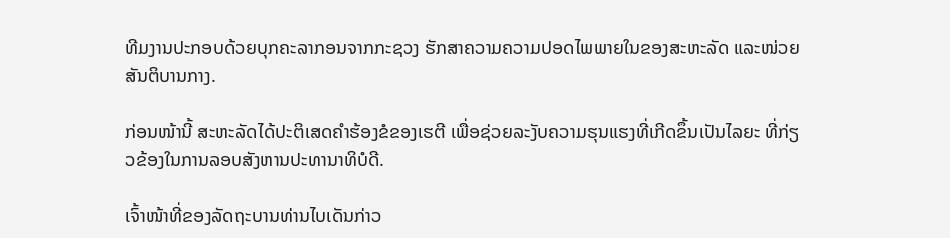ທີມງານປະກອບດ້ວຍບຸກຄະລາກອນຈາກກະຊວງ ຮັກສາຄວາມຄວາມປອດໄພພາຍໃນຂອງສະຫະລັດ ແລະໜ່ວຍສັນຕິບານກາງ.

ກ່ອນໜ້ານີ້ ສະຫະລັດໄດ້ປະຕິເສດຄໍາຮ້ອງຂໍຂອງເຮຕີ ເພື່ອຊ່ວຍລະງັບຄວາມຮຸນແຮງທີ່ເກີດຂຶ້ນເປັນໄລຍະ ທີ່ກ່ຽວຂ້ອງໃນການລອບສັງຫານປະທານາທິບໍດີ.

ເຈົ້າໜ້າທີ່ຂອງລັດຖະບານທ່ານໄບເດັນກ່າວ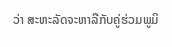ວ່າ ສະຫະລັດຈະຫາລືກັບຄູ່ຮ່ວມພູມິ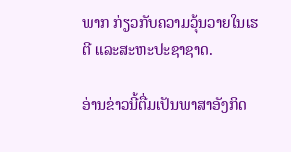ພາກ ກ່ຽວກັບຄວາມວຸ້ນວາຍໃນເຮຕີ ແລະສະຫະປະຊາຊາດ.

ອ່ານຂ່າວນີ້ຕື່ມເປັນພາສາອັງກິດ